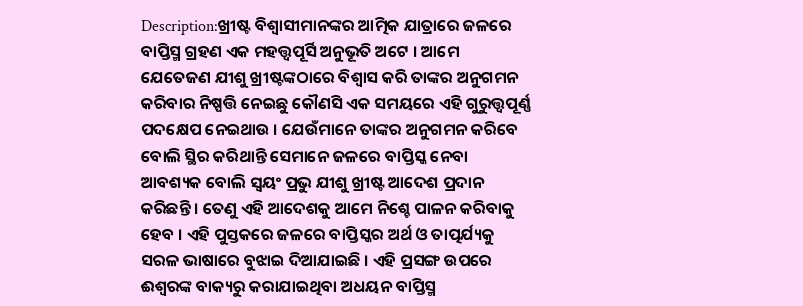Description:ଖ୍ରୀଷ୍ଟ ବିଶ୍ଵାସୀମାନଙ୍କର ଆତ୍ମିକ ଯାତ୍ରାରେ ଜଳରେ ବାପ୍ତିସ୍ମ ଗ୍ରହଣ ଏକ ମହତ୍ତ୍ଵପୂର୍ସି ଅନୁଭୂତି ଅଟେ । ଆମେ ଯେତେଜଣ ଯୀଶୁ ଖ୍ରୀଷ୍ଟଙ୍କଠାରେ ବିଶ୍ବାସ କରି ତାଙ୍କର ଅନୁଗମନ କରିବାର ନିଷ୍ପତ୍ତି ନେଇଛୁ କୌଣସି ଏକ ସମୟରେ ଏହି ଗୁରୁତ୍ତ୍ୱପୂର୍ଣ୍ଣ ପଦକ୍ଷେପ ନେଇଥାଉ । ଯେଉଁମାନେ ତାଙ୍କର ଅନୁଗମନ କରିବେ ବୋଲି ସ୍ଥିର କରିଥାନ୍ତି ସେମାନେ ଜଳରେ ବାପ୍ତିସ୍କ ନେବା ଆବଶ୍ୟକ ବୋଲି ସ୍ବୟଂ ପ୍ରଭୁ ଯୀଶୁ ଖ୍ରୀଷ୍ଟ ଆଦେଶ ପ୍ରଦାନ କରିଛନ୍ତି । ତେଣୁ ଏହି ଆଦେଶକୁ ଆମେ ନିଶ୍ଚେ ପାଳନ କରିବାକୁ ହେବ । ଏହି ପୁସ୍ତକରେ ଜଳରେ ବାପ୍ତିସ୍କର ଅର୍ଥ ଓ ତାତ୍ପର୍ଯ୍ୟକୁ ସରଳ ଭାଷାରେ ବୁଝାଇ ଦିଆଯାଇଛି । ଏହି ପ୍ରସଙ୍ଗ ଉପରେ ଈଶ୍ବରଙ୍କ ବାକ୍ୟରୁ କରାଯାଇଥିବା ଅଧୟନ ବାପ୍ତିସ୍ମ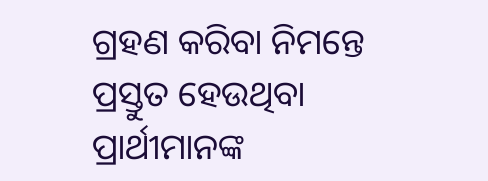ଗ୍ରହଣ କରିବା ନିମନ୍ତେ ପ୍ରସ୍ତୁତ ହେଉଥିବା ପ୍ରାର୍ଥୀମାନଙ୍କ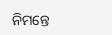ନିମନ୍ତେ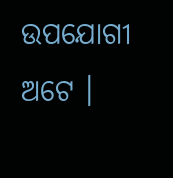ଉପଯୋଗୀ ଅଟେ ।